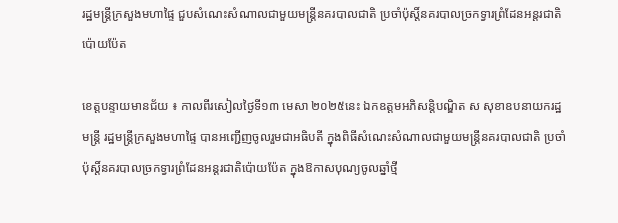រដ្ឋមន្រ្តីក្រសួងមហាផ្ទៃ ជួបសំណេះសំណាលជាមួយមន្ត្រីនគរបាលជាតិ ប្រចាំប៉ុស្តិ៍នគរបាលច្រកទ្វារព្រំដែនអន្តរជាតិប៉ោយប៉ែត

ខេត្តបន្ទាយមានជ័យ ៖ កាលពីរសៀលថ្ងៃទី១៣ មេសា ២០២៥នេះ ឯកឧត្តមអភិសន្តិបណ្ឌិត ស សុខាឧបនាយករដ្ឋមន្រ្តី រដ្ឋមន្រ្តីក្រសួងមហាផ្ទៃ បានអញ្ជើញចូលរួមជាអធិបតី ក្នុងពិធីសំណេះសំណាលជាមួយមន្ត្រីនគរបាលជាតិ ប្រចាំប៉ុស្តិ៍នគរបាលច្រកទ្វារព្រំដែនអន្តរជាតិប៉ោយប៉ែត ក្នុងឱកាសបុណ្យចូលឆ្នាំថ្មី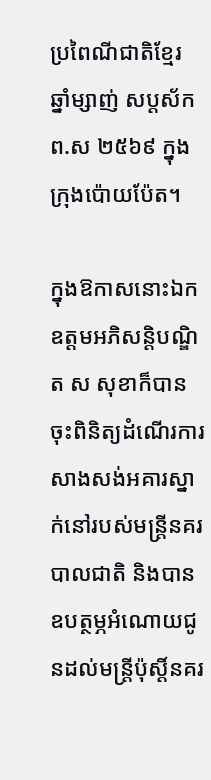ប្រពៃណីជាតិខ្មែរ ឆ្នាំម្សាញ់ សប្តស័ក ព.ស ២៥៦៩ ក្នុងក្រុងប៉ោយប៉ែត។

ក្នុងឱកាសនោះឯកឧត្តមអភិសន្តិបណ្ឌិត ស សុខាក៏បានចុះពិនិត្យដំណើរការសាងសង់អគារស្នាក់នៅរបស់មន្ត្រីនគរបាលជាតិ និងបានឧបត្ថម្ភអំណោយជូនដល់មន្ត្រីប៉ុស្តិ៍នគរ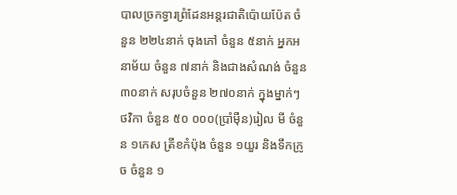បាលច្រកទ្វារព្រំដែនអន្តរជាតិប៉ោយប៉ែត ចំនួន ២២៤នាក់ ចុងភៅ ចំនួន ៥នាក់ អ្នកអនាម័យ ចំនួន ៧នាក់ និងជាងសំណង់ ចំនួន ៣០នាក់ សរុបចំនួន ២៧០នាក់ ក្នុងម្នាក់ៗថវិកា ចំនួន ៥០ ០០០(ប្រាំម៉ឺន)រៀល មី ចំនួន ១កេស ត្រីខកំប៉ុង ចំនួន ១យួរ និងទឹកក្រូច ចំនួន ១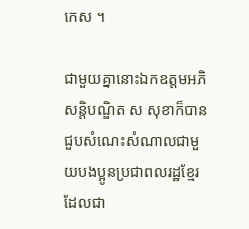កេស ។

ជាមួយគ្នានោះឯកឧត្តមអភិសន្តិបណ្ឌិត ស សុខាក៏បានជួបសំណេះសំណាលជាមួយបងប្អូនប្រជាពលរដ្ឋខ្មែរ ដែលជា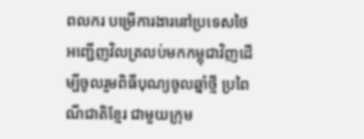ពលករ បម្រើការងារនៅប្រទេសថៃ អញ្ជើញវិលត្រលប់មកកម្ពុជាវិញដើម្បីចូលរួមពិធីបុណ្យចូលឆ្នាំថ្មី ប្រពៃណីជាតិខ្មែរ ជាមួយក្រុម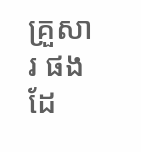គ្រួសារ ផងដែ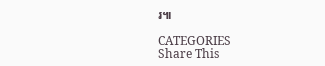រ៕

CATEGORIES
Share This